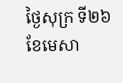ថ្ងៃសុក្រ ទី២៦ ខែមេសា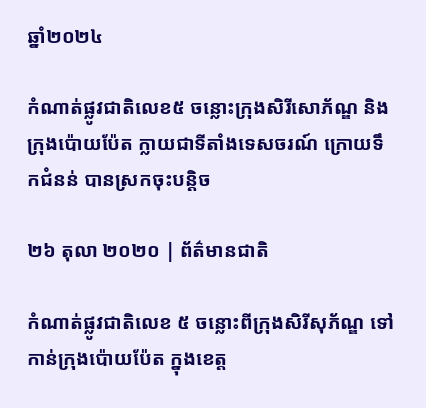ឆ្នាំ២០២៤

កំណាត់ផ្លូវជាតិលេខ៥ ចន្លោះក្រុងសិរីសោភ័ណ្ឌ និងក្រុងប៉ោយប៉ែត ក្លាយជាទីតាំងទេសចរណ៍ ក្រោយទឹកជំនន់ បានស្រកចុះបន្តិច

២៦ តុលា ២០២០ | ព័ត៌មានជាតិ

កំណាត់ផ្លូវជាតិលេខ ៥ ចន្លោះពីក្រុងសិរីសុភ័ណ្ឌ ទៅកាន់ក្រុងប៉ោយប៉ែត ក្នុងខេត្ត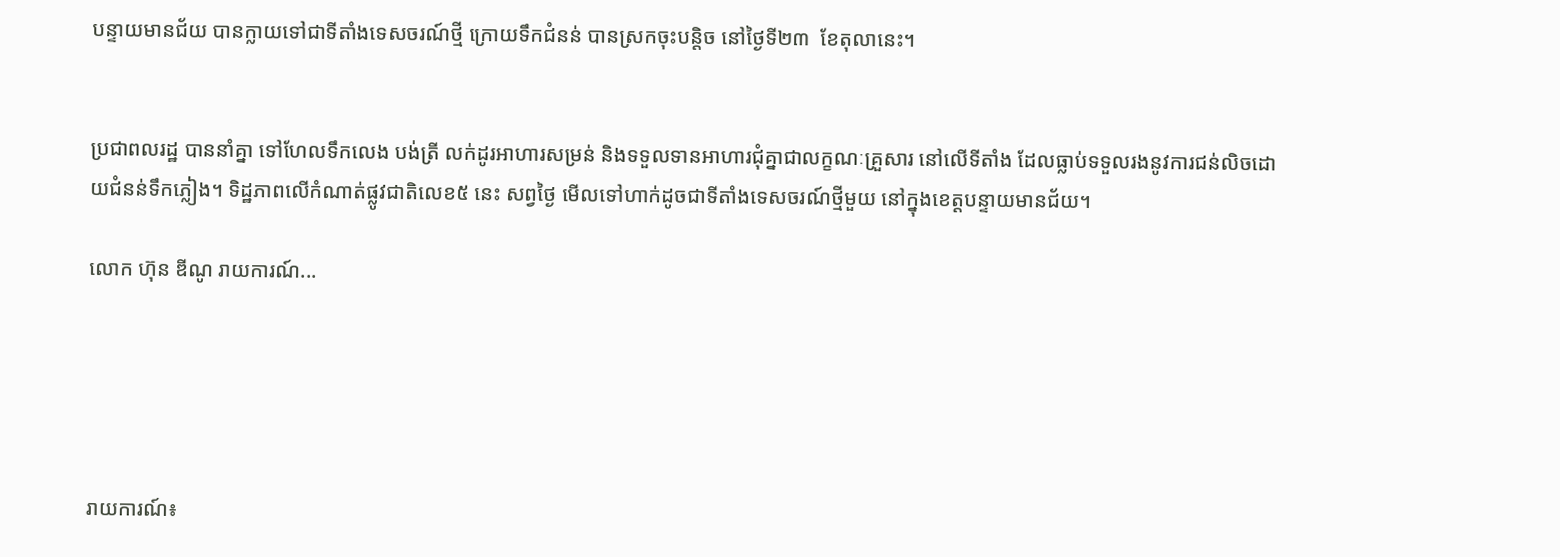បន្ទាយមានជ័យ បានក្លាយទៅជាទីតាំងទេសចរណ៍ថ្មី ក្រោយទឹកជំនន់ បានស្រកចុះបន្តិច នៅថ្ងៃទី២៣  ខែតុលានេះ។


ប្រជាពលរដ្ឋ បាននាំគ្នា ទៅហែលទឹកលេង បង់ត្រី លក់ដូរអាហារសម្រន់ និងទទួលទានអាហារជុំគ្នាជាលក្ខណៈគ្រួសារ នៅលើទីតាំង ដែលធ្លាប់ទទួលរងនូវការជន់លិចដោយជំនន់ទឹកភ្លៀង។ ទិដ្ឋភាពលើកំណាត់ផ្លូវជាតិលេខ៥ នេះ សព្វថ្ងៃ មើលទៅហាក់ដូចជាទីតាំងទេសចរណ៍ថ្មីមួយ នៅក្នុងខេត្តបន្ទាយមានជ័យ។

លោក ហ៊ុន ឌីណូ រាយការណ៍...





រាយការណ៍៖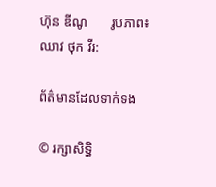ហ៊ុន ឌីណូ       រូបភាព៖ ឈាវ ថុក វីរ:

ព័ត៌មានដែលទាក់ទង

© រក្សាសិទ្ធិ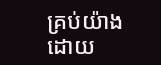គ្រប់យ៉ាងដោយ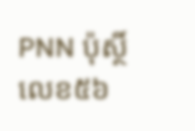PNN ប៉ុស្ថិ៍លេខ៥៦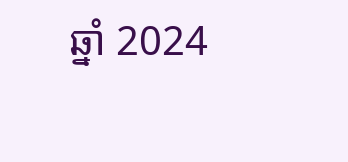ឆ្នាំ 2024